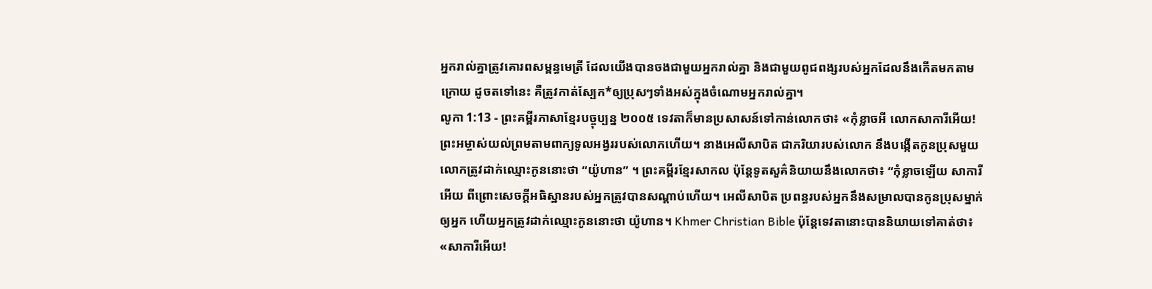អ្នករាល់គ្នាត្រូវគោរពសម្ពន្ធមេត្រី ដែលយើងបានចងជាមួយអ្នករាល់គ្នា និងជាមួយពូជពង្សរបស់អ្នកដែលនឹងកើតមកតាមក្រោយ ដូចតទៅនេះ គឺត្រូវកាត់ស្បែក*ឲ្យប្រុសៗទាំងអស់ក្នុងចំណោមអ្នករាល់គ្នា។
លូកា 1:13 - ព្រះគម្ពីរភាសាខ្មែរបច្ចុប្បន្ន ២០០៥ ទេវតាក៏មានប្រសាសន៍ទៅកាន់លោកថា៖ «កុំខ្លាចអី លោកសាការីអើយ! ព្រះអម្ចាស់យល់ព្រមតាមពាក្យទូលអង្វររបស់លោកហើយ។ នាងអេលីសាបិត ជាភរិយារបស់លោក នឹងបង្កើតកូនប្រុសមួយ លោកត្រូវដាក់ឈ្មោះកូននោះថា “យ៉ូហាន” ។ ព្រះគម្ពីរខ្មែរសាកល ប៉ុន្តែទូតសួគ៌និយាយនឹងលោកថា៖ “កុំខ្លាចឡើយ សាការីអើយ ពីព្រោះសេចក្ដីអធិស្ឋានរបស់អ្នកត្រូវបានសណ្ដាប់ហើយ។ អេលីសាបិត ប្រពន្ធរបស់អ្នកនឹងសម្រាលបានកូនប្រុសម្នាក់ឲ្យអ្នក ហើយអ្នកត្រូវដាក់ឈ្មោះកូននោះថា យ៉ូហាន។ Khmer Christian Bible ប៉ុន្ដែទេវតានោះបាននិយាយទៅគាត់ថា៖ «សាការីអើយ!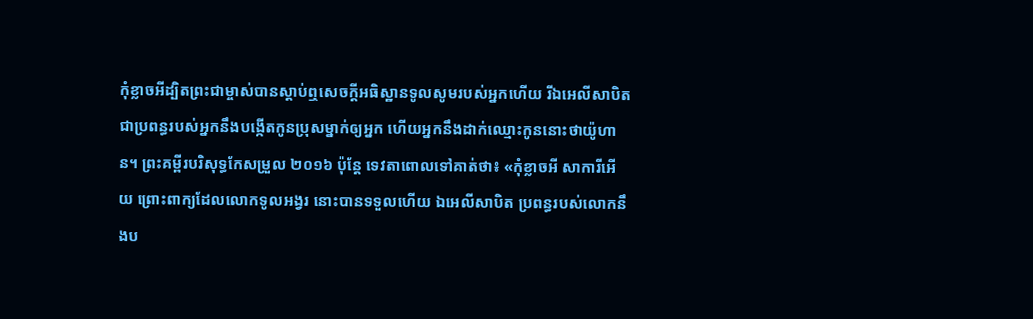កុំខ្លាចអីដ្បិតព្រះជាម្ចាស់បានស្ដាប់ឮសេចក្ដីអធិស្ឋានទូលសូមរបស់អ្នកហើយ រីឯអេលីសាបិតជាប្រពន្ធរបស់អ្នកនឹងបង្កើតកូនប្រុសម្នាក់ឲ្យអ្នក ហើយអ្នកនឹងដាក់ឈ្មោះកូននោះថាយ៉ូហាន។ ព្រះគម្ពីរបរិសុទ្ធកែសម្រួល ២០១៦ ប៉ុន្តែ ទេវតាពោលទៅគាត់ថា៖ «កុំខ្លាចអី សាការីអើយ ព្រោះពាក្យដែលលោកទូលអង្វរ នោះបានទទួលហើយ ឯអេលីសាបិត ប្រពន្ធរបស់លោកនឹងប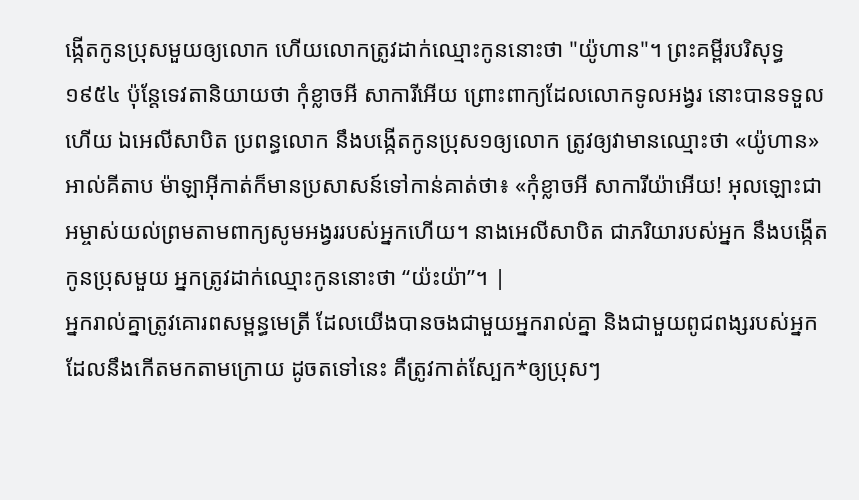ង្កើតកូនប្រុសមួយឲ្យលោក ហើយលោកត្រូវដាក់ឈ្មោះកូននោះថា "យ៉ូហាន"។ ព្រះគម្ពីរបរិសុទ្ធ ១៩៥៤ ប៉ុន្តែទេវតានិយាយថា កុំខ្លាចអី សាការីអើយ ព្រោះពាក្យដែលលោកទូលអង្វរ នោះបានទទួលហើយ ឯអេលីសាបិត ប្រពន្ធលោក នឹងបង្កើតកូនប្រុស១ឲ្យលោក ត្រូវឲ្យវាមានឈ្មោះថា «យ៉ូហាន» អាល់គីតាប ម៉ាឡាអ៊ីកាត់ក៏មានប្រសាសន៍ទៅកាន់គាត់ថា៖ «កុំខ្លាចអី សាការីយ៉ាអើយ! អុលឡោះជាអម្ចាស់យល់ព្រមតាមពាក្យសូមអង្វររបស់អ្នកហើយ។ នាងអេលីសាបិត ជាភរិយារបស់អ្នក នឹងបង្កើតកូនប្រុសមួយ អ្នកត្រូវដាក់ឈ្មោះកូននោះថា “យ៉ះយ៉ា”។ |
អ្នករាល់គ្នាត្រូវគោរពសម្ពន្ធមេត្រី ដែលយើងបានចងជាមួយអ្នករាល់គ្នា និងជាមួយពូជពង្សរបស់អ្នកដែលនឹងកើតមកតាមក្រោយ ដូចតទៅនេះ គឺត្រូវកាត់ស្បែក*ឲ្យប្រុសៗ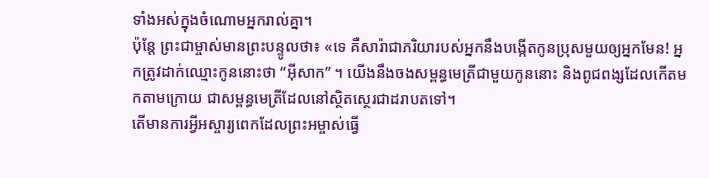ទាំងអស់ក្នុងចំណោមអ្នករាល់គ្នា។
ប៉ុន្តែ ព្រះជាម្ចាស់មានព្រះបន្ទូលថា៖ «ទេ គឺសារ៉ាជាភរិយារបស់អ្នកនឹងបង្កើតកូនប្រុសមួយឲ្យអ្នកមែន! អ្នកត្រូវដាក់ឈ្មោះកូននោះថា “អ៊ីសាក” ។ យើងនឹងចងសម្ពន្ធមេត្រីជាមួយកូននោះ និងពូជពង្សដែលកើតមកតាមក្រោយ ជាសម្ពន្ធមេត្រីដែលនៅស្ថិតស្ថេរជាដរាបតទៅ។
តើមានការអ្វីអស្ចារ្យពេកដែលព្រះអម្ចាស់ធ្វើ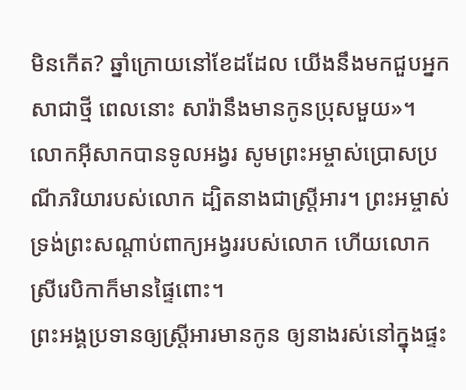មិនកើត? ឆ្នាំក្រោយនៅខែដដែល យើងនឹងមកជួបអ្នកសាជាថ្មី ពេលនោះ សារ៉ានឹងមានកូនប្រុសមួយ»។
លោកអ៊ីសាកបានទូលអង្វរ សូមព្រះអម្ចាស់ប្រោសប្រណីភរិយារបស់លោក ដ្បិតនាងជាស្ត្រីអារ។ ព្រះអម្ចាស់ទ្រង់ព្រះសណ្ដាប់ពាក្យអង្វររបស់លោក ហើយលោកស្រីរេបិកាក៏មានផ្ទៃពោះ។
ព្រះអង្គប្រទានឲ្យស្ត្រីអារមានកូន ឲ្យនាងរស់នៅក្នុងផ្ទះ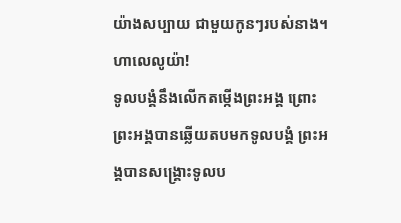យ៉ាងសប្បាយ ជាមួយកូនៗរបស់នាង។ ហាលេលូយ៉ា!
ទូលបង្គំនឹងលើកតម្កើងព្រះអង្គ ព្រោះព្រះអង្គបានឆ្លើយតបមកទូលបង្គំ ព្រះអង្គបានសង្គ្រោះទូលប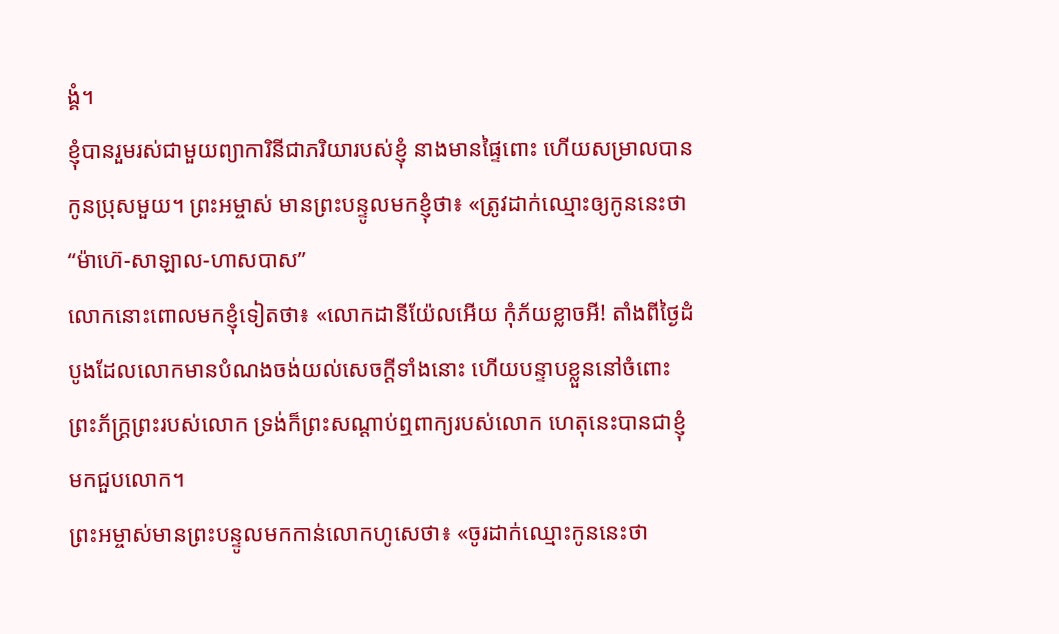ង្គំ។
ខ្ញុំបានរួមរស់ជាមួយព្យាការិនីជាភរិយារបស់ខ្ញុំ នាងមានផ្ទៃពោះ ហើយសម្រាលបានកូនប្រុសមួយ។ ព្រះអម្ចាស់ មានព្រះបន្ទូលមកខ្ញុំថា៖ «ត្រូវដាក់ឈ្មោះឲ្យកូននេះថា “ម៉ាហ៊េ-សាឡាល-ហាសបាស”
លោកនោះពោលមកខ្ញុំទៀតថា៖ «លោកដានីយ៉ែលអើយ កុំភ័យខ្លាចអី! តាំងពីថ្ងៃដំបូងដែលលោកមានបំណងចង់យល់សេចក្ដីទាំងនោះ ហើយបន្ទាបខ្លួននៅចំពោះព្រះភ័ក្ត្រព្រះរបស់លោក ទ្រង់ក៏ព្រះសណ្ដាប់ឮពាក្យរបស់លោក ហេតុនេះបានជាខ្ញុំមកជួបលោក។
ព្រះអម្ចាស់មានព្រះបន្ទូលមកកាន់លោកហូសេថា៖ «ចូរដាក់ឈ្មោះកូននេះថា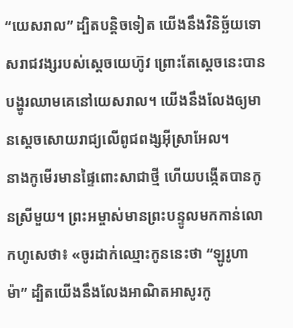“យេសរាល” ដ្បិតបន្តិចទៀត យើងនឹងវិនិច្ឆ័យទោសរាជវង្សរបស់ស្ដេចយេហ៊ូវ ព្រោះតែស្ដេចនេះបានបង្ហូរឈាមគេនៅយេសរាល។ យើងនឹងលែងឲ្យមានស្ដេចសោយរាជ្យលើពូជពង្សអ៊ីស្រាអែល។
នាងកូមើរមានផ្ទៃពោះសាជាថ្មី ហើយបង្កើតបានកូនស្រីមួយ។ ព្រះអម្ចាស់មានព្រះបន្ទូលមកកាន់លោកហូសេថា៖ «ចូរដាក់ឈ្មោះកូននេះថា “ឡូរូហាម៉ា” ដ្បិតយើងនឹងលែងអាណិតអាសូរកូ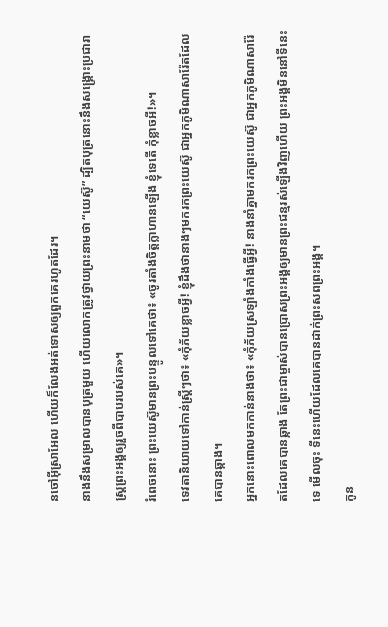នចៅអ៊ីស្រាអែល ហើយក៏លែងអត់ទោសឲ្យពួកគេរហូតដែរ។
នាងនឹងសម្រាលបានបុត្រមួយ ហើយលោកត្រូវថ្វាយព្រះនាមថា “យេស៊ូ” ដ្បិតបុត្រនោះនឹងសង្គ្រោះប្រជារាស្ត្រព្រះអង្គឲ្យរួចពីបាបរបស់គេ»។
រំពេចនោះ ព្រះយេស៊ូមានព្រះបន្ទូលទៅគេថា៖ «ចូរតាំងចិត្តក្លាហានឡើង ខ្ញុំទេតើ កុំខ្លាចអី!»។
ទេវតានិយាយទៅកាន់ស្ត្រីៗថា៖ «កុំភ័យខ្លាចអ្វី! ខ្ញុំដឹងថានាងៗមករកព្រះយេស៊ូ ជាអ្នកភូមិណាសារ៉ែតដែលគេបានឆ្កាង។
អ្នកនោះពោលមកកាន់នាងថា៖ «កុំភ័យស្រឡាំងកាំងធ្វើអ្វី! នាងនាំគ្នាមករកព្រះយេស៊ូ ជាអ្នកភូមិណាសារ៉ែតដែលគេបានឆ្កាង តែព្រះជាម្ចាស់បានប្រោសព្រះអង្គឲ្យមានព្រះជន្មរស់ឡើងវិញហើយ ព្រះអង្គមិននៅទីនេះទេ មើលចុះ ទីនេះហើយដែលគេបានដាក់ព្រះសពព្រះអង្គ។
កូន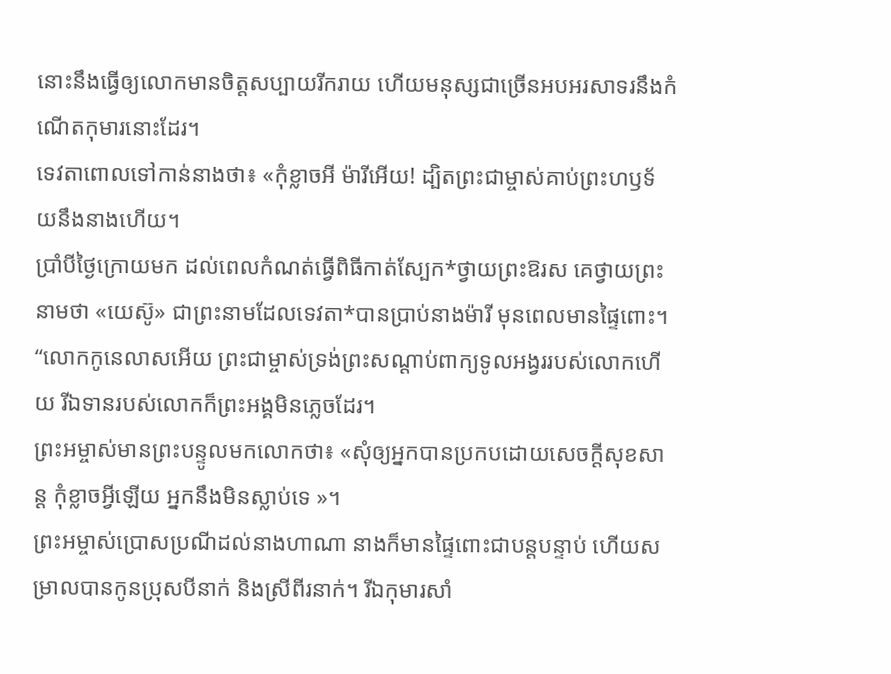នោះនឹងធ្វើឲ្យលោកមានចិត្តសប្បាយរីករាយ ហើយមនុស្សជាច្រើនអបអរសាទរនឹងកំណើតកុមារនោះដែរ។
ទេវតាពោលទៅកាន់នាងថា៖ «កុំខ្លាចអី ម៉ារីអើយ! ដ្បិតព្រះជាម្ចាស់គាប់ព្រះហឫទ័យនឹងនាងហើយ។
ប្រាំបីថ្ងៃក្រោយមក ដល់ពេលកំណត់ធ្វើពិធីកាត់ស្បែក*ថ្វាយព្រះឱរស គេថ្វាយព្រះនាមថា «យេស៊ូ» ជាព្រះនាមដែលទេវតា*បានប្រាប់នាងម៉ារី មុនពេលមានផ្ទៃពោះ។
“លោកកូនេលាសអើយ ព្រះជាម្ចាស់ទ្រង់ព្រះសណ្ដាប់ពាក្យទូលអង្វររបស់លោកហើយ រីឯទានរបស់លោកក៏ព្រះអង្គមិនភ្លេចដែរ។
ព្រះអម្ចាស់មានព្រះបន្ទូលមកលោកថា៖ «សុំឲ្យអ្នកបានប្រកបដោយសេចក្ដីសុខសាន្ត កុំខ្លាចអ្វីឡើយ អ្នកនឹងមិនស្លាប់ទេ »។
ព្រះអម្ចាស់ប្រោសប្រណីដល់នាងហាណា នាងក៏មានផ្ទៃពោះជាបន្តបន្ទាប់ ហើយសម្រាលបានកូនប្រុសបីនាក់ និងស្រីពីរនាក់។ រីឯកុមារសាំ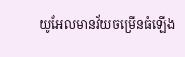យូអែលមានវ័យចម្រើនធំឡើង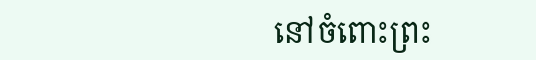នៅចំពោះព្រះ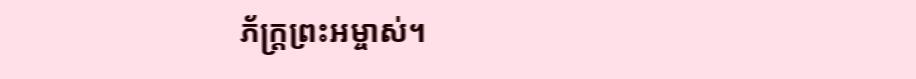ភ័ក្ត្រព្រះអម្ចាស់។